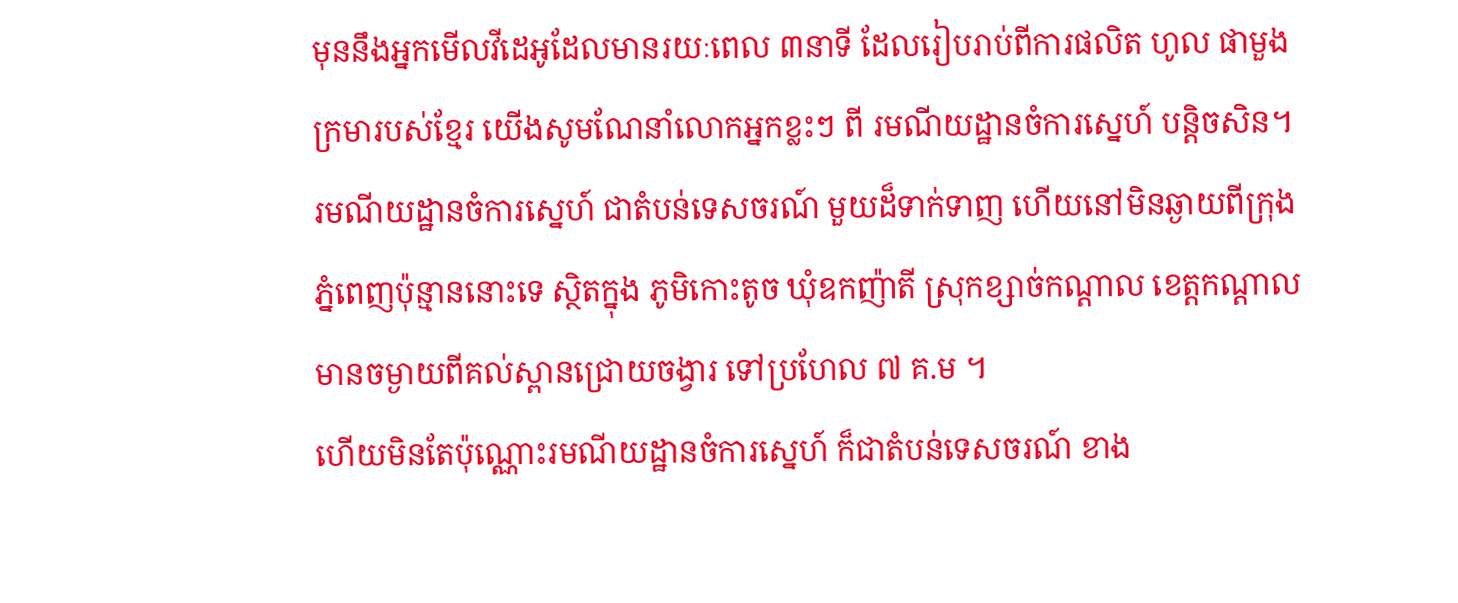មុននឹងអ្នកមើលវីដេអូដែលមានរយៈពេល ៣នាទី ដែលរៀបរាប់ពីការផលិត ហូល ផាមួង ក្រមារបស់ខ្មែរ យើងសូមណែនាំលោកអ្នកខ្លះៗ ពី រមណីយដ្ឋានចំការស្នេហ៍ បន្តិចសិន។ រមណីយដ្ឋានចំការស្នេហ៍ ជាតំបន់ទេសចរណ៍ មួយដ៏ទាក់ទាញ ហើយនៅមិនឆ្ងាយពីក្រុងភ្នំពេញប៉ុន្មាននោះទេ ស្ថិតក្នុង ភូមិកោះតូច ឃុំឧកញ៉ាតី ស្រុកខ្សាច់កណ្តាល ខេត្តកណ្តាល មានចម្ងាយពីគល់ស្ពានជ្រោយចង្វារ ទៅប្រហែល ៧ គ.ម ។
ហើយមិនតែប៉ុណ្ណោះរមណីយដ្ឋានចំការស្នេហ៍ ក៏ជាតំបន់ទេសចរណ៍ ខាង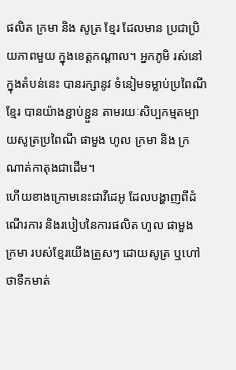ផលិត ក្រមា និង សូត្រ ខ្មែរ ដែលមាន ប្រជាប្រិយភាពមួយ ក្នុងខេត្តកណ្តាល។ អ្នកភូមិ រស់នៅក្នុងតំបន់នេះ បានរក្សានូវ ទំនៀមទម្លាប់ប្រពៃណីខ្មែរ បានយ៉ាងខ្ជាប់ខ្ជួន តាមរយៈសិប្បកម្មតម្បាយសូត្រប្រពៃណី ផាមួង ហូល ក្រមា និង ក្រណាត់កាតុងជាដើម។
ហើយខាងក្រោមនេះជាវីដេអូ ដែលបង្ហាញពីដំណើរការ និងរបៀបនៃការផលិត ហូល ផាមួង ក្រមា របស់ខ្មែរយើងត្រួសៗ ដោយសូត្រ ឬហៅថាទឹកមាត់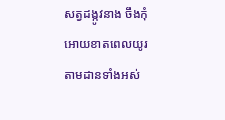សត្វដង្កូវនាង ចឹងកុំអោយខាតពេលយូរតាមដានទាំងអស់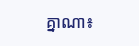គ្នាណា៖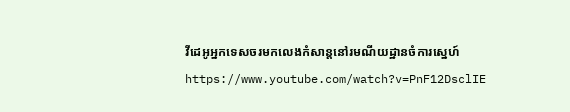វីដេអូអ្នកទេសចរមកលេងកំសាន្តនៅរមណីយដ្ឋានចំការស្នេហ៍
https://www.youtube.com/watch?v=PnF12DsclIE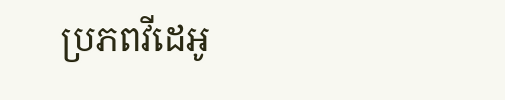ប្រភពវីដេអូ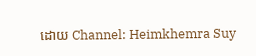ដោយ Channel: Heimkhemra Suy